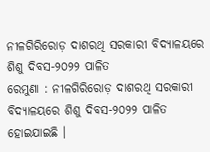ନୀଳଗିରିରୋଡ଼ ଦାଶରଥି ସରକାରୀ ବିଦ୍ୟାଳୟରେ ଶିଶୁ ଦିବସ-୨୦୨୨ ପାଳିତ
ରେମୁଣା : ନୀଳଗିରିରୋଡ଼ ଦାଶରଥି ସରକାରୀ ବିଦ୍ୟାଳୟରେ ଶିଶୁ ଦିବସ-୨୦୨୨ ପାଳିତ ହୋଇଯାଇଛି ।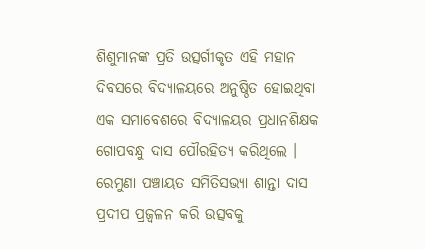ଶିଶୁମାନଙ୍କ ପ୍ରତି ଉତ୍ସର୍ଗୀକୃତ ଏହି ମହାନ ଦିବସରେ ବିଦ୍ୟାଳୟରେ ଅନୁଷ୍ଠିତ ହୋଇଥିବା ଏକ ସମାବେଶରେ ବିଦ୍ୟାଳୟର ପ୍ରଧାନଶିକ୍ଷକ ଗୋପବନ୍ଧୁ ଦାସ ପୌରହିତ୍ୟ କରିଥିଲେ ।
ରେମୁଣା ପଞ୍ଚାୟତ ସମିତିସଭ୍ୟା ଶାନ୍ତା ଦାସ ପ୍ରଦୀପ ପ୍ରଜ୍ୱଳନ କରି ଉତ୍ସବକୁ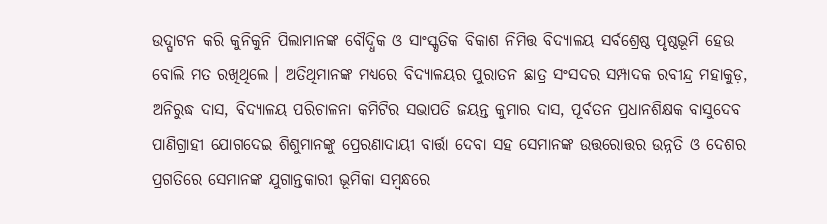ଉଦ୍ଘାଟନ କରି କୁନିକୁନି ପିଲାମାନଙ୍କ ବୌଦ୍ଧିକ ଓ ସାଂସ୍କୃତିକ ବିକାଶ ନିମିତ୍ତ ବିଦ୍ୟାଳୟ ସର୍ବଶ୍ରେଷ୍ଠ ପୃଷ୍ଠଭୂମି ହେଉ ବୋଲି ମତ ରଖିଥିଲେ । ଅତିଥିମାନଙ୍କ ମଧ୍ୟରେ ବିଦ୍ୟାଳୟର ପୁରାତନ ଛାତ୍ର ସଂସଦର ସମ୍ପାଦକ ରବୀନ୍ଦ୍ର ମହାକୁଡ଼, ଅନିରୁଦ୍ଧ ଦାସ, ବିଦ୍ୟାଳୟ ପରିଚାଳନା କମିଟିର ସଭାପତି ଜୟନ୍ତ କୁମାର ଦାସ, ପୂର୍ବତନ ପ୍ରଧାନଶିକ୍ଷକ ବାସୁଦେବ ପାଣିଗ୍ରାହୀ ଯୋଗଦେଇ ଶିଶୁମାନଙ୍କୁ ପ୍ରେରଣାଦାୟୀ ବାର୍ତ୍ତା ଦେବା ସହ ସେମାନଙ୍କ ଉତ୍ତରୋତ୍ତର ଉନ୍ନତି ଓ ଦେଶର ପ୍ରଗତିରେ ସେମାନଙ୍କ ଯୁଗାନ୍ତକାରୀ ଭୂମିକା ସମ୍ବନ୍ଧରେ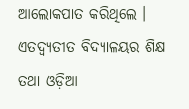ଆଲୋକପାତ କରିଥିଲେ । ଏତଦ୍ବ୍ୟତୀତ ବିଦ୍ୟାଳୟର ଶିକ୍ଷ ତଥା ଓଡ଼ିଆ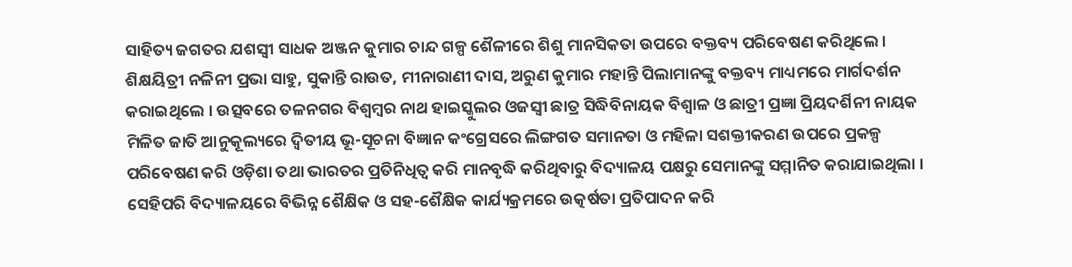ସାହିତ୍ୟ ଜଗତର ଯଶସ୍ୱୀ ସାଧକ ଅଞ୍ଜନ କୁମାର ଚାନ୍ଦ ଗଳ୍ପ ଶୈଳୀରେ ଶିଶୁ ମାନସିକତା ଉପରେ ବକ୍ତବ୍ୟ ପରିବେଷଣ କରିଥିଲେ । ଶିକ୍ଷୟିତ୍ରୀ ନଳିନୀ ପ୍ରଭା ସାହୁ, ସୁକାନ୍ତି ରାଉତ, ମୀନାରାଣୀ ଦାସ, ଅରୁଣ କୁମାର ମହାନ୍ତି ପିଲାମାନଙ୍କୁ ବକ୍ତବ୍ୟ ମାଧ୍ୟମରେ ମାର୍ଗଦର୍ଶନ କରାଇଥିଲେ । ଉତ୍ସବରେ ତଳନଗର ବିଶ୍ୱମ୍ବର ନାଥ ହାଇସ୍କୁଲର ଓଜସ୍ୱୀ ଛାତ୍ର ସିଦ୍ଧିବିନାୟକ ବିଶ୍ୱାଳ ଓ ଛାତ୍ରୀ ପ୍ରଜ୍ଞା ପ୍ରିୟଦର୍ଶିନୀ ନାୟକ ମିଳିତ ଜାତି ଆନୁକୂଲ୍ୟରେ ଦ୍ୱିତୀୟ ଭୂ-ସୂଚନା ବିଜ୍ଞାନ କଂଗ୍ରେସରେ ଲିଙ୍ଗଗତ ସମାନତା ଓ ମହିଳା ସଶକ୍ତୀକରଣ ଉପରେ ପ୍ରକଳ୍ପ ପରିବେଷଣ କରି ଓଡ଼ିଶା ତଥା ଭାରତର ପ୍ରତିନିଧିତ୍ୱ କରି ମାନବୃଦ୍ଧି କରିଥିବାରୁ ବିଦ୍ୟାଳୟ ପକ୍ଷରୁ ସେମାନଙ୍କୁ ସମ୍ମାନିତ କରାଯାଇଥିଲା । ସେହିପରି ବିଦ୍ୟାଳୟରେ ବିଭିନ୍ନ ଶୈକ୍ଷିକ ଓ ସହ-ଶୈକ୍ଷିକ କାର୍ଯ୍ୟକ୍ରମରେ ଉତ୍କର୍ଷତା ପ୍ରତିପାଦନ କରି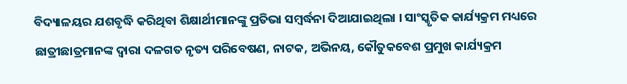ବିଦ୍ୟାଳୟର ଯଶବୃଦ୍ଧି କରିଥିବା ଶିକ୍ଷାର୍ଥୀମାନଙ୍କୁ ପ୍ରତିଭା ସମ୍ବର୍ଦ୍ଧନା ଦିଆଯାଇଥିଲା । ସାଂସ୍କୃତିକ କାର୍ଯ୍ୟକ୍ରମ ମଧ୍ୟରେ ଛାତ୍ରୀଛାତ୍ରମାନଙ୍କ ଦ୍ୱାରା ଦଳଗତ ନୃତ୍ୟ ପରିବେଷଣ, ନାଟକ, ଅଭିନୟ, କୌତୁକବେଶ ପ୍ରମୁଖ କାର୍ଯ୍ୟକ୍ରମ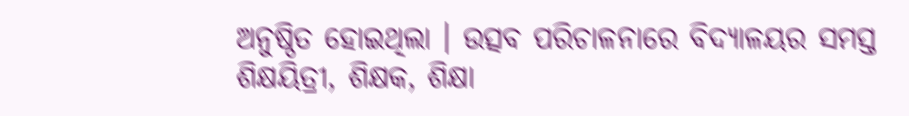ଅନୁଷ୍ଠିତ ହୋଇଥିଲା । ଉତ୍ସବ ପରିଚାଳନାରେ ବିଦ୍ୟାଳୟର ସମସ୍ତ ଶିକ୍ଷୟିତ୍ରୀ, ଶିକ୍ଷକ, ଶିକ୍ଷା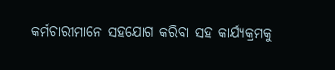କର୍ମଚାରୀମାନେ ସହଯୋଗ କରିବା ସହ କାର୍ଯ୍ୟକ୍ରମକୁ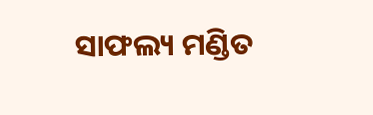ସାଫଲ୍ୟ ମଣ୍ଡିତ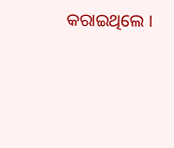କରାଇଥିଲେ ।